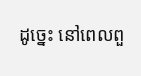ដូច្នេះ នៅពេលពួ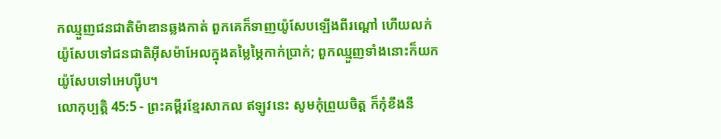កឈ្មួញជនជាតិម៉ាឌានឆ្លងកាត់ ពួកគេក៏ទាញយ៉ូសែបឡើងពីរណ្ដៅ ហើយលក់យ៉ូសែបទៅជនជាតិអ៊ីសម៉ាអែលក្នុងតម្លៃម្ភៃកាក់ប្រាក់; ពួកឈ្មួញទាំងនោះក៏យកយ៉ូសែបទៅអេហ្ស៊ីប។
លោកុប្បត្តិ 45:5 - ព្រះគម្ពីរខ្មែរសាកល ឥឡូវនេះ សូមកុំព្រួយចិត្ត ក៏កុំខឹងនឹ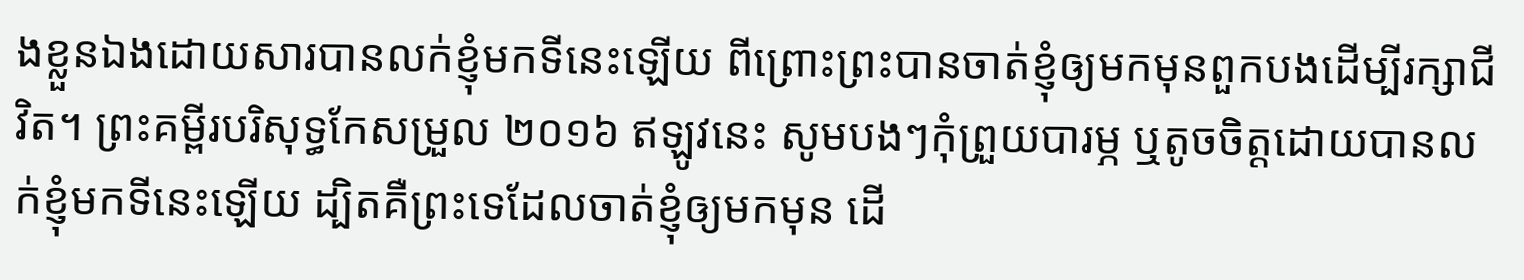ងខ្លួនឯងដោយសារបានលក់ខ្ញុំមកទីនេះឡើយ ពីព្រោះព្រះបានចាត់ខ្ញុំឲ្យមកមុនពួកបងដើម្បីរក្សាជីវិត។ ព្រះគម្ពីរបរិសុទ្ធកែសម្រួល ២០១៦ ឥឡូវនេះ សូមបងៗកុំព្រួយបារម្ភ ឬតូចចិត្តដោយបានលក់ខ្ញុំមកទីនេះឡើយ ដ្បិតគឺព្រះទេដែលចាត់ខ្ញុំឲ្យមកមុន ដើ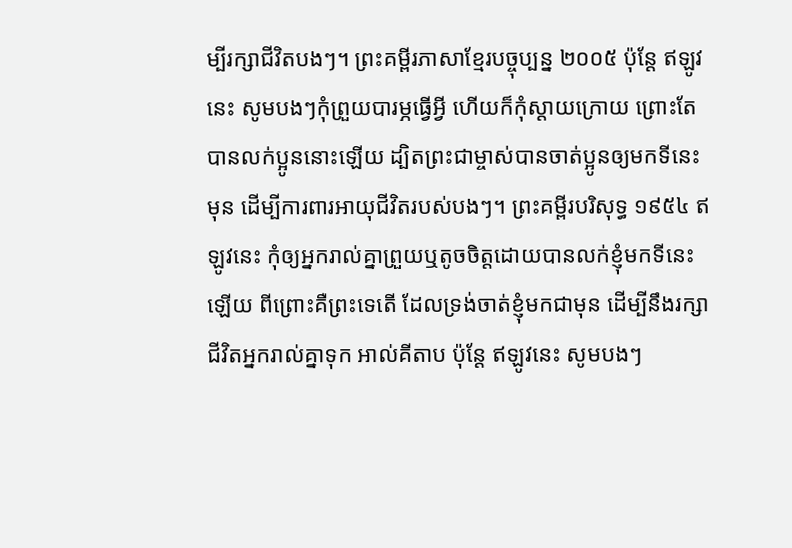ម្បីរក្សាជីវិតបងៗ។ ព្រះគម្ពីរភាសាខ្មែរបច្ចុប្បន្ន ២០០៥ ប៉ុន្តែ ឥឡូវនេះ សូមបងៗកុំព្រួយបារម្ភធ្វើអ្វី ហើយក៏កុំស្ដាយក្រោយ ព្រោះតែបានលក់ប្អូននោះឡើយ ដ្បិតព្រះជាម្ចាស់បានចាត់ប្អូនឲ្យមកទីនេះមុន ដើម្បីការពារអាយុជីវិតរបស់បងៗ។ ព្រះគម្ពីរបរិសុទ្ធ ១៩៥៤ ឥឡូវនេះ កុំឲ្យអ្នករាល់គ្នាព្រួយឬតូចចិត្តដោយបានលក់ខ្ញុំមកទីនេះឡើយ ពីព្រោះគឺព្រះទេតើ ដែលទ្រង់ចាត់ខ្ញុំមកជាមុន ដើម្បីនឹងរក្សាជីវិតអ្នករាល់គ្នាទុក អាល់គីតាប ប៉ុន្តែ ឥឡូវនេះ សូមបងៗ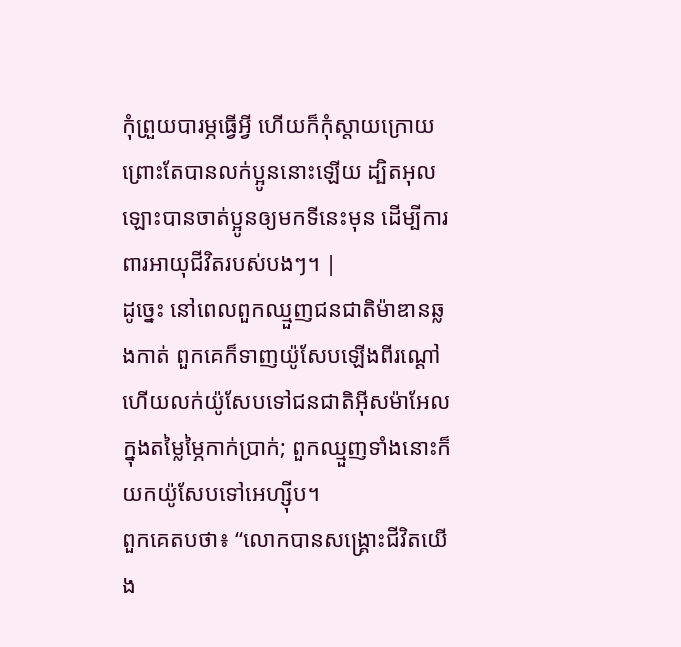កុំព្រួយបារម្ភធ្វើអ្វី ហើយក៏កុំស្តាយក្រោយ ព្រោះតែបានលក់ប្អូននោះឡើយ ដ្បិតអុលឡោះបានចាត់ប្អូនឲ្យមកទីនេះមុន ដើម្បីការពារអាយុជីវិតរបស់បងៗ។ |
ដូច្នេះ នៅពេលពួកឈ្មួញជនជាតិម៉ាឌានឆ្លងកាត់ ពួកគេក៏ទាញយ៉ូសែបឡើងពីរណ្ដៅ ហើយលក់យ៉ូសែបទៅជនជាតិអ៊ីសម៉ាអែលក្នុងតម្លៃម្ភៃកាក់ប្រាក់; ពួកឈ្មួញទាំងនោះក៏យកយ៉ូសែបទៅអេហ្ស៊ីប។
ពួកគេតបថា៖ “លោកបានសង្គ្រោះជីវិតយើង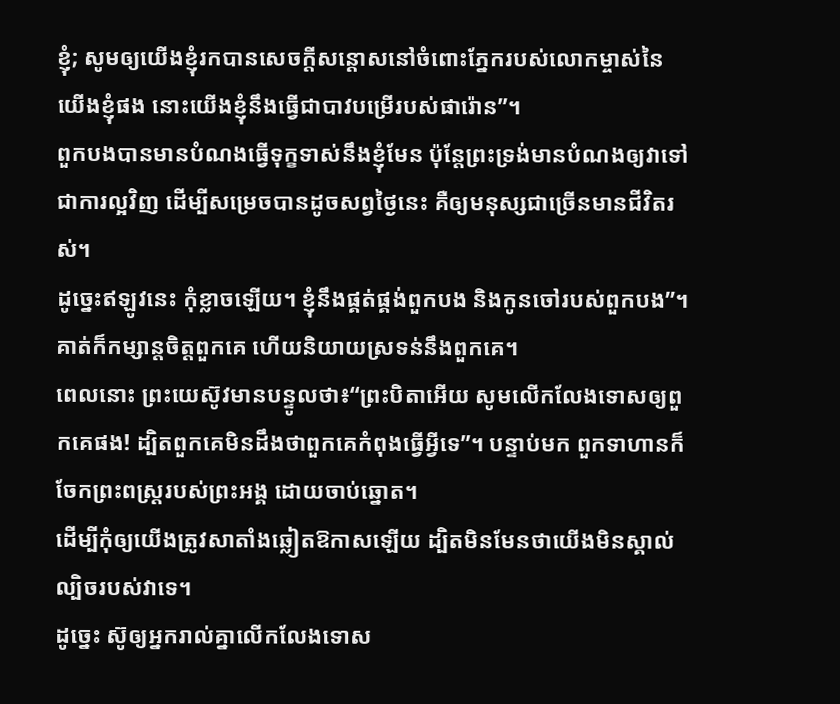ខ្ញុំ; សូមឲ្យយើងខ្ញុំរកបានសេចក្ដីសន្ដោសនៅចំពោះភ្នែករបស់លោកម្ចាស់នៃយើងខ្ញុំផង នោះយើងខ្ញុំនឹងធ្វើជាបាវបម្រើរបស់ផារ៉ោន”។
ពួកបងបានមានបំណងធ្វើទុក្ខទាស់នឹងខ្ញុំមែន ប៉ុន្តែព្រះទ្រង់មានបំណងឲ្យវាទៅជាការល្អវិញ ដើម្បីសម្រេចបានដូចសព្វថ្ងៃនេះ គឺឲ្យមនុស្សជាច្រើនមានជីវិតរស់។
ដូច្នេះឥឡូវនេះ កុំខ្លាចឡើយ។ ខ្ញុំនឹងផ្គត់ផ្គង់ពួកបង និងកូនចៅរបស់ពួកបង”។ គាត់ក៏កម្សាន្តចិត្តពួកគេ ហើយនិយាយស្រទន់នឹងពួកគេ។
ពេលនោះ ព្រះយេស៊ូវមានបន្ទូលថា៖“ព្រះបិតាអើយ សូមលើកលែងទោសឲ្យពួកគេផង! ដ្បិតពួកគេមិនដឹងថាពួកគេកំពុងធ្វើអ្វីទេ”។ បន្ទាប់មក ពួកទាហានក៏ចែកព្រះពស្ត្ររបស់ព្រះអង្គ ដោយចាប់ឆ្នោត។
ដើម្បីកុំឲ្យយើងត្រូវសាតាំងឆ្លៀតឱកាសឡើយ ដ្បិតមិនមែនថាយើងមិនស្គាល់ល្បិចរបស់វាទេ។
ដូច្នេះ ស៊ូឲ្យអ្នករាល់គ្នាលើកលែងទោស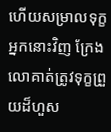ហើយសម្រាលទុក្ខអ្នកនោះវិញ ក្រែងលោគាត់ត្រូវទុក្ខព្រួយដ៏ហួស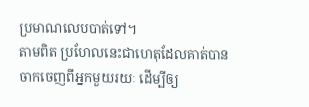ប្រមាណលេបបាត់ទៅ។
តាមពិត ប្រហែលនេះជាហេតុដែលគាត់បានចាកចេញពីអ្នកមួយរយៈ ដើម្បីឲ្យ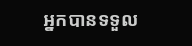អ្នកបានទទួល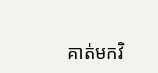គាត់មកវិ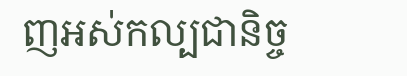ញអស់កល្បជានិច្ច